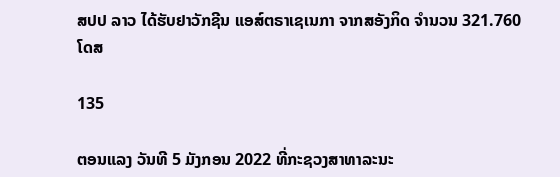ສປປ ລາວ ໄດ້ຮັບຢາວັກຊີນ ແອສ໌ຕຣາເຊເນກາ ຈາກສອັງກິດ ຈໍານວນ 321.760 ໂດສ

135

ຕອນແລງ ວັນທີ 5 ມັງກອນ 2022 ທີ່ກະຊວງສາທາລະນະ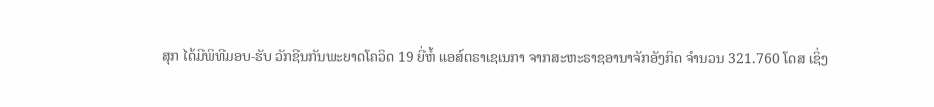ສຸກ ໄດ້ມີພິທີມອບ-ຮັບ ວັກຊີນກັນພະຍາດໂຄວິດ 19 ຍີ່ຫໍ້ ແອສ໌ຕຣາເຊເນກາ ຈາກສະຫະຣາຊອານາຈັກອັງກິດ ຈໍານວນ 321.760 ໂດສ ເຊິ່ງ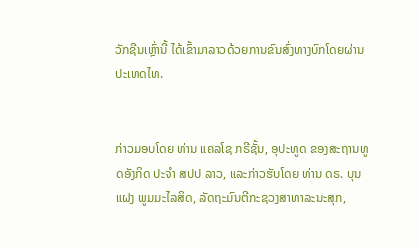ວັກຊີນເຫຼົ່ານີ້ ໄດ້ເຂົ້າມາລາວດ້ວຍການຂົນສົ່ງທາງບົກໂດຍຜ່ານປະເທດໄທ.


ກ່າວມອບໂດຍ ທ່ານ ແຄລໂຊ ກຣີຊັ້ນ, ອຸປະທູດ ຂອງສະຖານທູດອັງກິດ ປະຈໍາ ສປປ ລາວ, ແລະກ່າວຮັບໂດຍ ທ່ານ ດຣ. ບຸນແຝງ ພູມມະໄລສິດ, ລັດຖະມົນຕີກະຊວງສາທາລະນະສຸກ,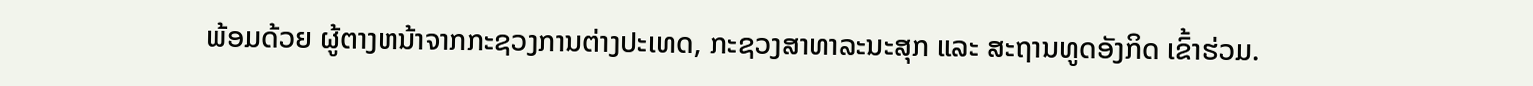ພ້ອມດ້ວຍ ຜູ້ຕາງຫນ້າຈາກກະຊວງການຕ່າງປະເທດ, ກະຊວງສາທາລະນະສຸກ ແລະ ສະຖານທູດອັງກິດ ເຂົ້າຮ່ວມ.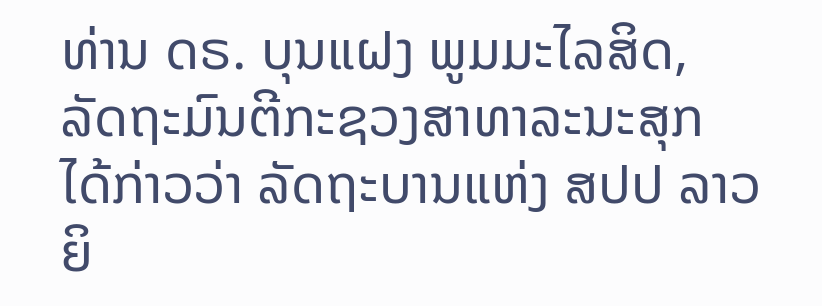ທ່ານ ດຣ. ບຸນແຝງ ພູມມະໄລສິດ, ລັດຖະມົນຕີກະຊວງສາທາລະນະສຸກ ໄດ້ກ່າວວ່າ ລັດຖະບານແຫ່ງ ສປປ ລາວ ຍິ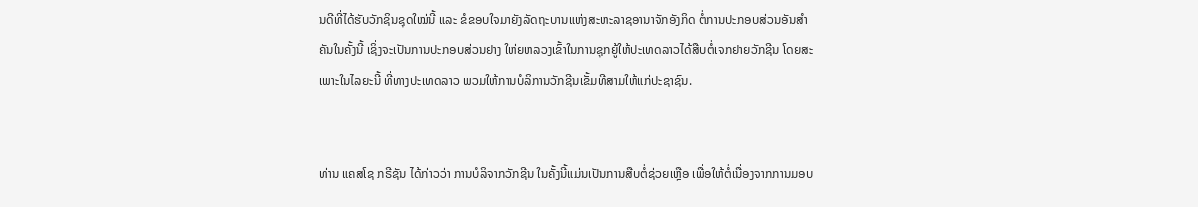ນດີທີ່ໄດ້ຮັບວັກຊິນຊຸດໃໝ່ນີ້ ແລະ ຂໍຂອບໃຈມາຍັງລັດຖະບານແຫ່ງສະຫະລາຊອານາຈັກອັງກິດ ຕໍ່ການປະກອບສ່ວນອັນສໍາຄັນໃນຄັ້ງນີ້ ເຊິ່ງຈະເປັນການປະກອບສ່ວນຢາງ ໃຫ່ຍຫລວງເຂົ້າໃນການຊຸກຍູ້ໃຫ້ປະເທດລາວໄດ້ສືບຕໍ່ເຈກຢາຍວັກຊີນ ໂດຍສະເພາະໃນໄລຍະນີ້ ທີ່ທາງປະເທດລາວ ພວມໃຫ້ການບໍລິການວັກຊີນເຂັ້ມທີສາມໃຫ້ແກ່ປະຊາຊົນ.


ທ່ານ ແຄສໂຊ ກຣີຊັນ ໄດ້ກ່າວວ່າ ການບໍລິຈາກວັກຊີນ ໃນຄັ້ງນີ້ແມ່ນເປັນການສືບຕໍ່ຊ່ວຍເຫຼືອ ເພື່ອໃຫ້ຕໍ່ເນື່ອງຈາກການມອບ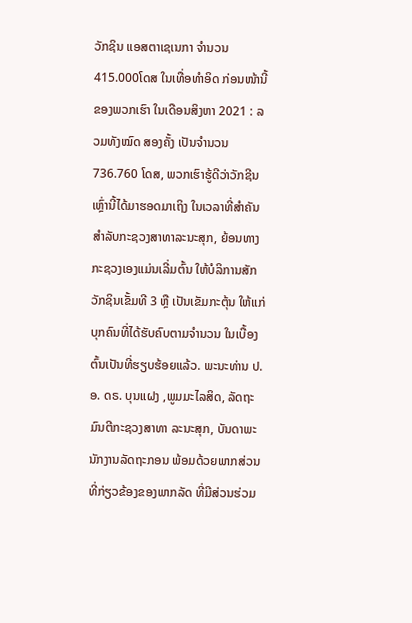ວັກຊິນ ແອສຕາເຊເນກາ ຈໍານວນ 415.000ໂດສ ໃນເທື່ອທໍາອິດ ກ່ອນໜ້ານີ້ຂອງພວກເຮົາ ໃນເດືອນສິງຫາ 2021 : ລວມທັງໝົດ ສອງຄັ້ງ ເປັນຈໍານວນ 736.760 ໂດສ, ພວກເຮົາຮູ້ດີວ່າວັກຊີນເຫຼົ່ານີ້ໄດ້ມາຮອດມາເຖິງ ໃນເວລາທີ່ສໍາຄັນສໍາລັບກະຊວງສາທາລະນະສຸກ, ຍ້ອນທາງກະຊວງເອງແມ່ນເລີ່ມຕົ້ນ ໃຫ້ບໍລິການສັກວັກຊິນເຂັ້ມທີ 3 ຫຼື ເປັນເຂັມກະຕຸ້ນ ໃຫ້ແກ່ບຸກຄົນທີ່ໄດ້ຮັບຄົບຕາມຈໍານວນ ໃນເບື້ອງຕົ້ນເປັນທີ່ຮຽບຮ້ອຍແລ້ວ. ພະນະທ່ານ ປ.ອ. ດຣ. ບຸນແຝງ ,ພູມມະໄລສິດ, ລັດຖະມົນຕີກະຊວງສາທາ ລະນະສຸກ, ບັນດາພະນັກງານລັດຖະກອນ ພ້ອມດ້ວຍພາກສ່ວນທີ່ກ່ຽວຂ້ອງຂອງພາກລັດ ທີ່ມີສ່ວນຮ່ວມ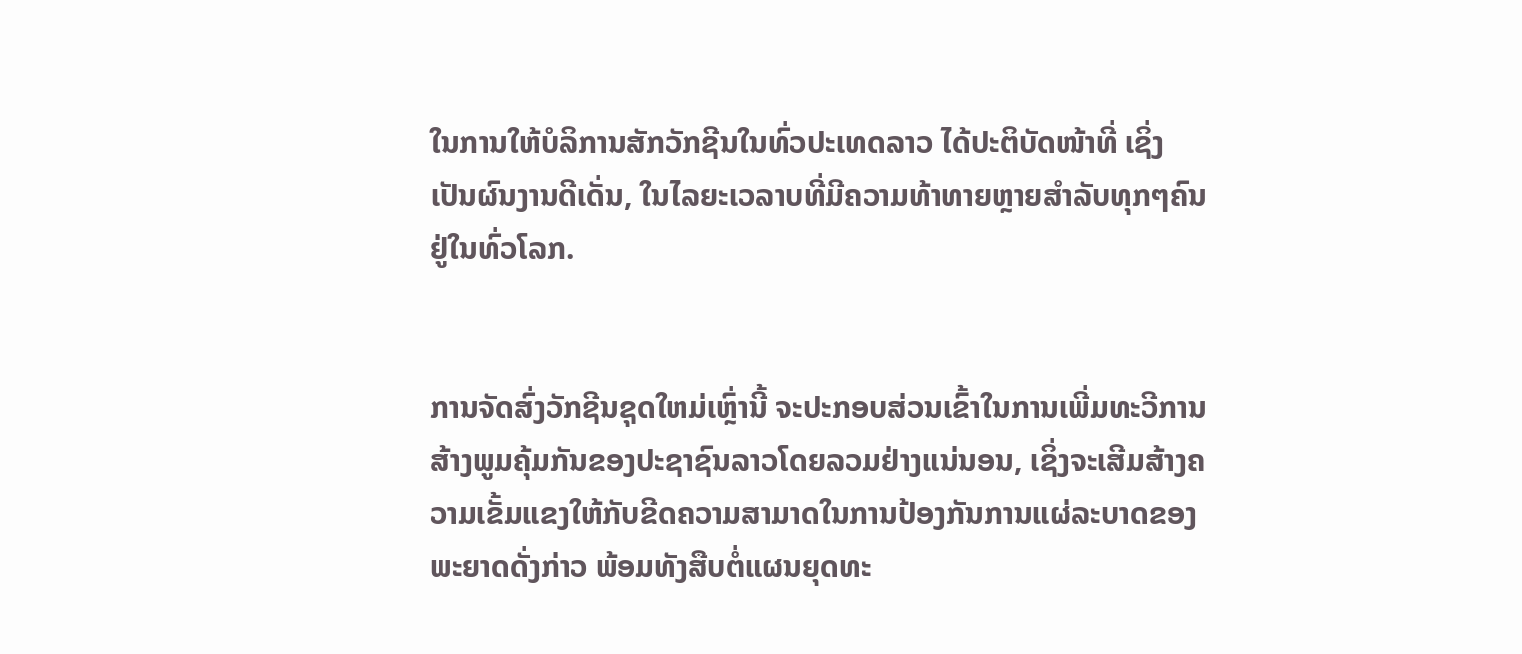ໃນການໃຫ້ບໍລິການສັກວັກຊີນໃນທົ່ວປະເທດລາວ ໄດ້ປະຕິບັດໜ້າທີ່ ເຊິ່ງເປັນຜົນງານດີເດັ່ນ, ໃນໄລຍະເວລາບທີ່ມີຄວາມທ້າທາຍຫຼາຍສໍາລັບທຸກໆຄົນຢູ່ໃນທົ່ວໂລກ.


ການຈັດສົ່ງວັກຊີນຊຸດໃຫມ່ເຫຼົ່ານີ້ ຈະປະກອບສ່ວນເຂົ້າໃນການເພີ່ມທະວີການສ້າງພູມຄຸ້ມກັນຂອງປະຊາຊົນລາວໂດຍລວມຢ່າງແນ່ນອນ, ເຊິ່ງຈະເສີມສ້າງຄວາມເຂັ້ມແຂງໃຫ້ກັບຂີດຄວາມສາມາດໃນການປ້ອງກັນການແຜ່ລະບາດຂອງພະຍາດດັ່ງກ່າວ ພ້ອມທັງສືບຕໍ່ແຜນຍຸດທະ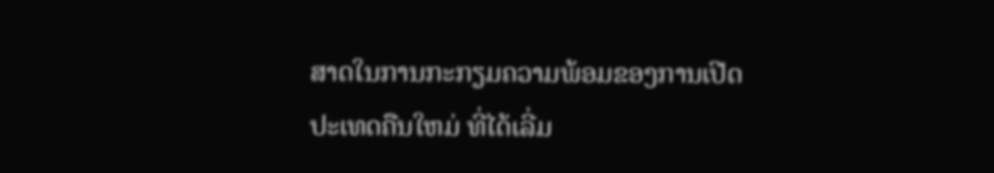ສາດໃນການກະກຽມຄວາມພ້ອມຂອງການເປີດປະເທດຄືນໃຫມ່ ທີ່ໄດ້ເລີ່ມ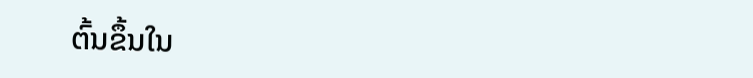ຕົ້ນຂຶ້ນໃນ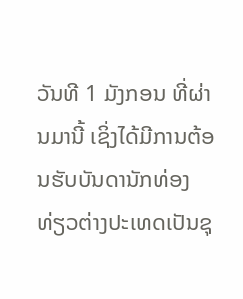ວັນທີ 1 ມັງກອນ ທີ່ຜ່ານມານີ້ ເຊິ່ງໄດ້ມີການຕ້ອນຮັບບັນດານັກທ່ອງທ່ຽວຕ່າງປະເທດເປັນຊຸ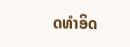ດທໍາອິດ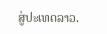ສູ່ປະເທດລາວ.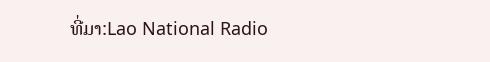ທີ່ມາ:Lao National Radio